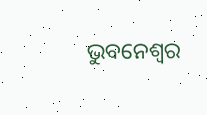ଭୁବନେଶ୍ୱର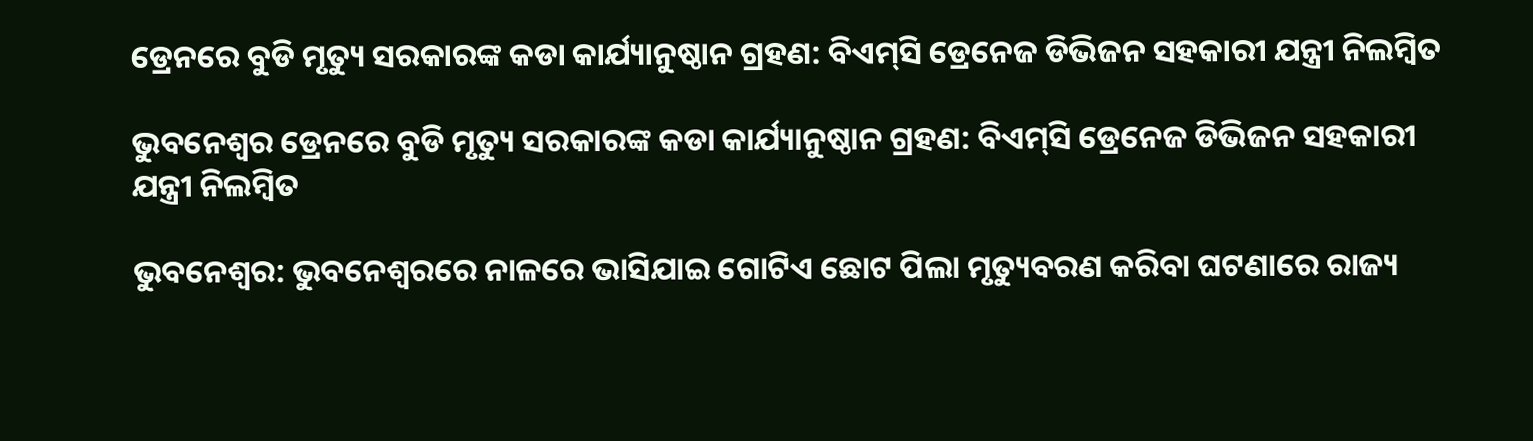ଡ୍ରେନରେ ବୁଡି ମୃତ୍ୟୁ ସରକାରଙ୍କ କଡା କାର୍ଯ୍ୟାନୁଷ୍ଠାନ ଗ୍ରହଣ: ବିଏମ୍‍ସି ଡ୍ରେନେଜ ଡିଭିଜନ ସହକାରୀ ଯନ୍ତ୍ରୀ ନିଲମ୍ବିତ

ଭୁବନେଶ୍ୱର ଡ୍ରେନରେ ବୁଡି ମୃତ୍ୟୁ ସରକାରଙ୍କ କଡା କାର୍ଯ୍ୟାନୁଷ୍ଠାନ ଗ୍ରହଣ: ବିଏମ୍‍ସି ଡ୍ରେନେଜ ଡିଭିଜନ ସହକାରୀ ଯନ୍ତ୍ରୀ ନିଲମ୍ବିତ

ଭୁବନେଶ୍ୱର: ଭୁବନେଶ୍ୱରରେ ନାଳରେ ଭାସିଯାଇ ଗୋଟିଏ ଛୋଟ ପିଲା ମୃତ୍ୟୁବରଣ କରିବା ଘଟଣାରେ ରାଜ୍ୟ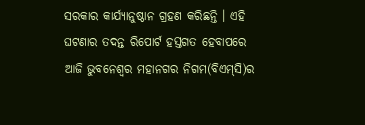ସରକାର କାର୍ଯ୍ୟାନୁଷ୍ଠାନ ଗ୍ରହଣ କରିଛନ୍ତି । ଏହି ଘଟଣାର ତଦନ୍ତ ରିପୋର୍ଟ ହସ୍ତଗତ ହେବାପରେ ଆଜି ଭୁବନେଶ୍ୱର ମହାନଗର ନିଗମ(ବିଏମ୍‍ସି)ର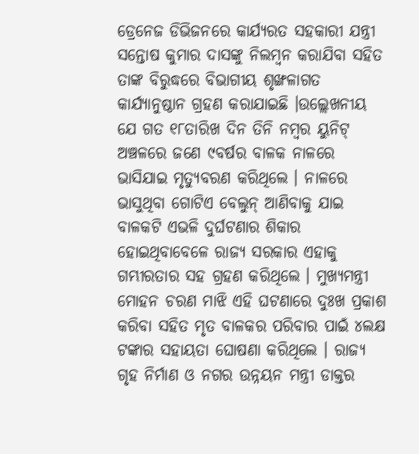ଡ୍ରେନେଜ ଡିଭିଜନରେ କାର୍ଯ୍ୟରତ ସହକାରୀ ଯନ୍ତ୍ରୀ ସନ୍ତୋଷ କୁମାର ଦାସଙ୍କୁ ନିଲମ୍ବନ କରାଯିବା ସହିତ ତାଙ୍କ ବିରୁଦ୍ଧରେ ବିଭାଗୀୟ ଶୃଙ୍ଖଳାଗତ କାର୍ଯ୍ୟାନୁଷ୍ଠାନ ଗ୍ରହଣ କରାଯାଇଛି ।ଉଲ୍ଲେଖନୀୟ ଯେ ଗତ ୧୮ତାରିଖ ଦିନ ତିନି ନମ୍ବର ୟୁନିଟ୍‍ ଅଞ୍ଚଳରେ ଜଣେ ୯ବର୍ଷର ବାଳକ ନାଳରେ ଭାସିଯାଇ ମୃତ୍ୟୁବରଣ କରିଥିଲେ । ନାଳରେ ଭାସୁଥିବା ଗୋଟିଏ ବେଲୁନ୍‍ ଆଣିବାକୁ ଯାଇ ବାଳକଟି ଏଭଳି ଦୁର୍ଘଟଣାର ଶିକାର ହୋଇଥିବାବେଳେ ରାଜ୍ୟ ସରକାର ଏହାକୁ ଗମ୍ଭୀରତାର ସହ ଗ୍ରହଣ କରିଥିଲେ । ମୁଖ୍ୟମନ୍ତ୍ରୀ ମୋହନ ଚରଣ ମାଝି ଏହି ଘଟଣାରେ ଦୁଃଖ ପ୍ରକାଶ କରିବା ସହିତ ମୃତ ବାଳକର ପରିବାର ପାଇଁ ୪ଲକ୍ଷ ଟଙ୍କାର ସହାୟତା ଘୋଷଣା କରିଥିଲେ । ରାଜ୍ୟ ଗୃହ ନିର୍ମାଣ ଓ ନଗର ଉନ୍ନୟନ ମନ୍ତ୍ରୀ ଡାକ୍ତର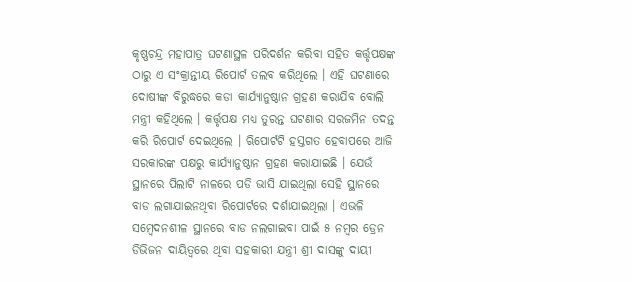କୃଷ୍ଣଚନ୍ଦ୍ର ମହାପାତ୍ର ଘଟଣାସ୍ଥଳ ପରିଦର୍ଶନ କରିବା ସହିତ କର୍ତ୍ତୃପକ୍ଷଙ୍କ ଠାରୁ ଏ ସଂକ୍ରାନ୍ତୀୟ ରିପୋର୍ଟ ତଲବ କରିଥିଲେ । ଏହି ଘଟଣାରେ ଦୋଷୀଙ୍କ ବିରୁଦ୍ଧରେ କଡା କାର୍ଯ୍ୟାନୁଷ୍ଠାନ ଗ୍ରହଣ କରାଯିବ ବୋଲି ମନ୍ତ୍ରୀ କହିଥିଲେ । କର୍ତ୍ତୃପକ୍ଷ ମଧ୍ୟ ତୁରନ୍ତ ଘଟଣାର ସରଜମିନ ତଦନ୍ତ କରି ରିପୋର୍ଟ ଦେଇଥିଲେ । ଋିପୋର୍ଟଟି ହସ୍ତଗତ ହେବାପରେ ଆଜି ସରକାରଙ୍କ ପକ୍ଷରୁ କାର୍ଯ୍ୟାନୁଷ୍ଠାନ ଗ୍ରହଣ କରାଯାଇଛି । ଯେଉଁ ସ୍ଥାନରେ ପିଲାଟି ନାଳରେ ପଡି ଭାସି ଯାଇଥିଲା ସେହି ସ୍ଥାନରେ ବାଡ ଲଗାଯାଇନଥିବା ରିପୋର୍ଟରେ ଦର୍ଶାଯାଇଥିଲା । ଏଭଳି ସମ୍ବେଦନଶୀଳ ସ୍ଥାନରେ ବାଡ ନଲଗାଇବା ପାଇଁ ୫ ନମ୍ବର ଡ୍ରେନ ଡିଭିଜନ ଦାୟିତ୍ୱରେ ଥିବା ସହକାରୀ ଯନ୍ତ୍ରୀ ଶ୍ରୀ ଦାସଙ୍କୁ ଦାୟୀ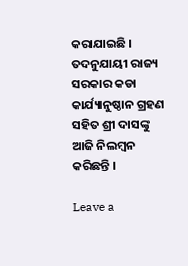କରାଯାଇଛି । ତଦନୁଯାୟୀ ରାଜ୍ୟ ସରକାର କଡା କାର୍ଯ୍ୟାନୁଷ୍ଠାନ ଗ୍ରହଣ ସହିତ ଶ୍ରୀ ଦାସଙ୍କୁ ଆଜି ନିଲମ୍ବନ କରିଛନ୍ତି ।

Leave a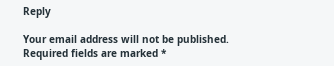Reply

Your email address will not be published. Required fields are marked *